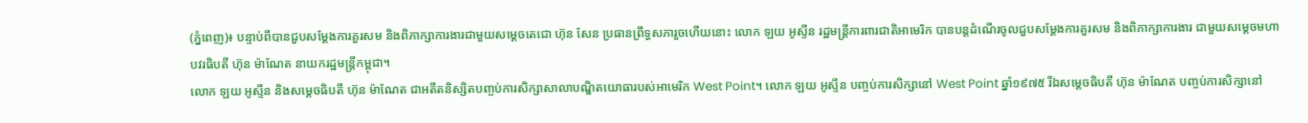(ភ្នំពេញ)៖ បន្ទាប់ពីបានជួបសម្តែងការគួរសម និងពិភាក្សាការងារជាមួយសម្តេចតេជោ ហ៊ុន សែន ប្រធានព្រឹទ្ធសភារួចហើយនោះ លោក ឡយ អូស្ទីន រដ្ឋមន្ត្រីការពារជាតិអាមេរិក បានបន្តដំណើរចូលជួបសម្តែងការគួរសម និងពិភាក្សាការងារ ជាមួយសម្តេចមហាបវរធិបតី ហ៊ុន ម៉ាណែត នាយករដ្ឋមន្ត្រីកម្ពុជា។
លោក ឡយ អូស្ទីន និងសម្តេចធិបតី ហ៊ុន ម៉ាណែត ជាអតីតនិស្សិតបញ្ចប់ការសិក្សាសាលាបណ្ឌិតយោធារបស់អាមេរិក West Point។ លោក ឡយ អូស្ទីន បញ្ចប់ការសិក្សានៅ West Point ឆ្នាំ១៩៧៥ រីឯសម្តេចធិបតី ហ៊ុន ម៉ាណែត បញ្ចប់ការសិក្សានៅ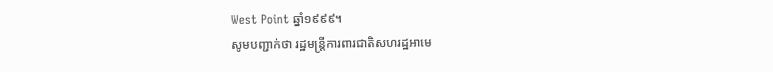West Point ឆ្នាំ១៩៩៩។
សូមបញ្ជាក់ថា រដ្ឋមន្ត្រីការពារជាតិសហរដ្ឋអាមេ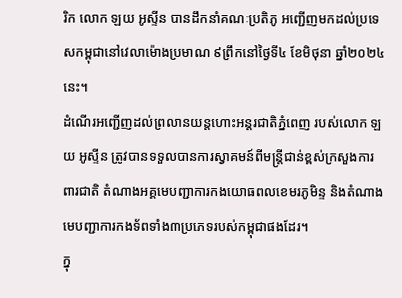រិក លោក ឡយ អូស្ទីន បានដឹកនាំគណៈប្រតិភូ អញ្ជើញមកដល់ប្រទេសកម្ពុជានៅវេលាម៉ោងប្រមាណ ៩ព្រឹកនៅថ្ងៃទី៤ ខែមិថុនា ឆ្នាំ២០២៤នេះ។
ដំណើរអញ្ជើញដល់ព្រលានយន្តហោះអន្តរជាតិភ្នំពេញ របស់លោក ឡយ អូស្ទីន ត្រូវបានទទួលបានការស្វាគមន៍ពីមន្ត្រីជាន់ខ្ពស់ក្រសួងការពារជាតិ តំណាងអគ្គមេបញ្ជាការកងយោធពលខេមរភូមិន្ទ និងតំណាងមេបញ្ជាការកងទ័ពទាំង៣ប្រភេទរបស់កម្ពុជាផងដែរ។
ក្នុ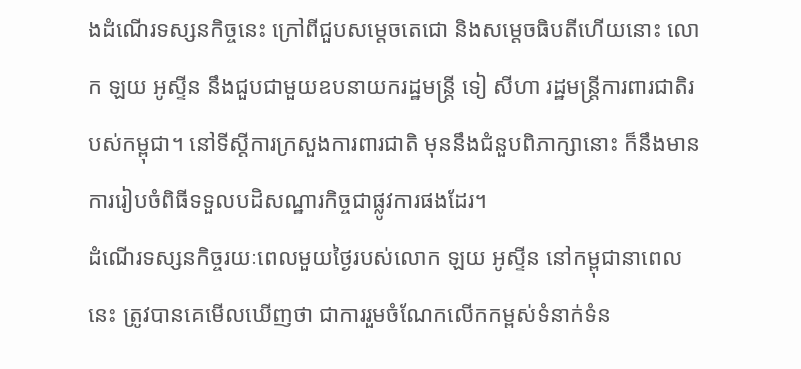ងដំណើរទស្សនកិច្ចនេះ ក្រៅពីជួបសម្តេចតេជោ និងសម្តេចធិបតីហើយនោះ លោក ឡយ អូស្ទីន នឹងជួបជាមួយឧបនាយករដ្ឋមន្ត្រី ទៀ សីហា រដ្ឋមន្ត្រីការពារជាតិរបស់កម្ពុជា។ នៅទីស្តីការក្រសួងការពារជាតិ មុននឹងជំនួបពិភាក្សានោះ ក៏នឹងមានការរៀបចំពិធីទទួលបដិសណ្ឋារកិច្ចជាផ្លូវការផងដែរ។
ដំណើរទស្សនកិច្ចរយៈពេលមួយថ្ងៃរបស់លោក ឡយ អូស្ទីន នៅកម្ពុជានាពេលនេះ ត្រូវបានគេមើលឃើញថា ជាការរួមចំណែកលើកកម្ពស់ទំនាក់ទំន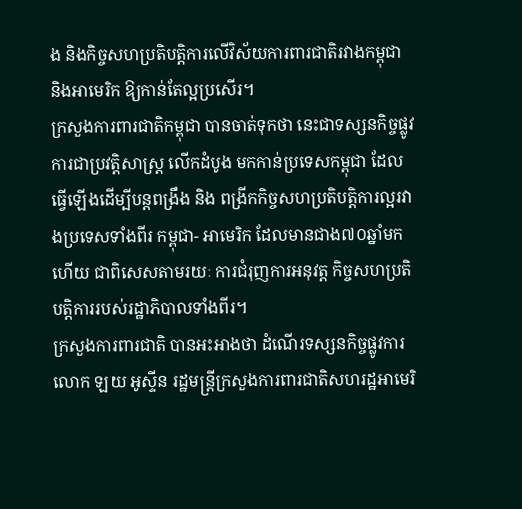ង និងកិច្ចសហប្រតិបត្តិការលើវិស័យការពារជាតិរវាងកម្ពុជា និងអាមេរិក ឱ្យកាន់តែល្អប្រសើរ។
ក្រសួងការពារជាតិកម្ពុជា បានចាត់ទុកថា នេះជាទស្សនកិច្ចផ្លូវការជាប្រវត្តិសាស្ត្រ លើកដំបូង មកកាន់ប្រទេសកម្ពុជា ដែលធ្វើឡើងដើម្បីបន្តពង្រឹង និង ពង្រីកកិច្ចសហប្រតិបត្តិការល្អរវាងប្រទេសទាំងពីរ កម្ពុជា- អាមេរិក ដែលមានជាង៧០ឆ្នាំមកហើយ ជាពិសេសតាមរយៈ ការជំរុញការអនុវត្ត កិច្ចសហប្រតិបត្តិការរបស់រដ្ឋាភិបាលទាំងពីរ។
ក្រសួងការពារជាតិ បានអះអាងថា ដំណើរទស្សនកិច្ចផ្លូវការ លោក ឡយ អូស្ទីន រដ្ឋមន្ត្រីក្រសួងការពារជាតិសហរដ្ឋអាមេរិ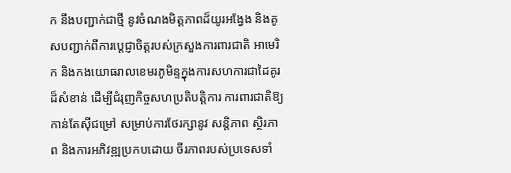ក នឹងបញ្ជាក់ជាថ្មី នូវចំណងមិត្តភាពដ៏យូរអង្វែង និងគូសបញ្ជាក់ពីការប្តេជ្ញាចិត្តរបស់ក្រសួងការពារជាតិ អាមេរិក និងកងយោធរាលខេមរភូមិន្ទក្នុងការសហការជាដៃគូរដ៏សំខាន់ ដើម្បីជំរុញកិច្ចសហប្រតិបត្តិការ ការពារជាតិឱ្យកាន់តែស៊ីជម្រៅ សម្រាប់ការថែរក្សានូវ សន្តិភាព ស្ថិរភាព និងការអភិវឌ្ឍប្រកបដោយ ចីរភាពរបស់ប្រទេសទាំ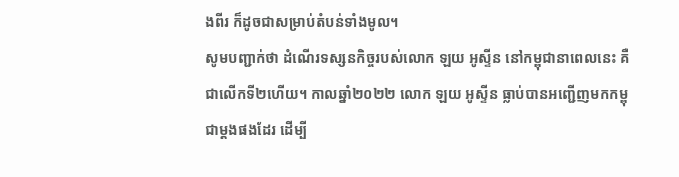ងពីរ ក៏ដូចជាសម្រាប់តំបន់ទាំងមូល។
សូមបញ្ជាក់ថា ដំណើរទស្សនកិច្ចរបស់លោក ឡយ អូស្ទីន នៅកម្ពុជានាពេលនេះ គឺជាលើកទី២ហើយ។ កាលឆ្នាំ២០២២ លោក ឡយ អូស្ទីន ធ្លាប់បានអញ្ជើញមកកម្ពុជាម្តងផងដែរ ដើម្បី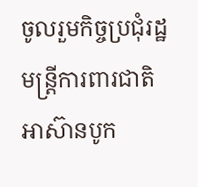ចូលរួមកិច្ចប្រជុំរដ្ឋមន្ត្រីការពារជាតិអាស៊ានបូក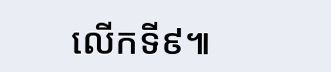លើកទី៩៕